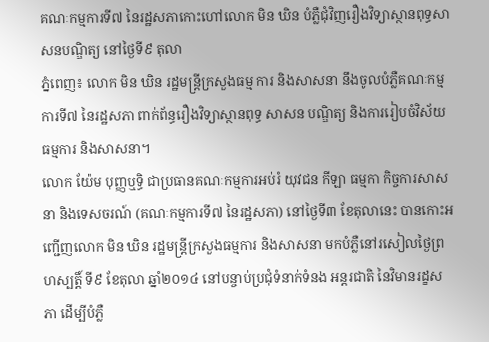គណៈកម្មការទី៧ នៃរដ្ឋសភាកោះហៅលោក មិន ឃិន បំភ្លឺជុំវិញរឿងវិទ្យាស្ថានពុទ្ធសាសនបណ្ឌិត្យ នៅថ្ងៃទី៩ តុលា
ភ្នំពេញ៖ លោក មិន ឃិន រដ្ឋមន្ត្រីក្រសួងធម្ម ការ និងសាសនា នឹងចូលបំភ្លឺគណៈកម្មការទី៧ នៃរដ្ឋសភា ពាក់ព័ន្ធរឿងវិទ្យាស្ថានពុទ្ធ សាសន បណ្ឌិត្យ និងការរៀបចំវិស័យធម្មការ និងសាសនា។
លោក យ៉ែម បុញ្ញឬទ្ធិ ជាប្រធានគណៈកម្មការអប់រំ យុវជន កីឡា ធម្មកា កិច្ចការសាសនា និងទេសចរណ៍ (គណៈកម្មការទី៧ នៃរដ្ឋសភា) នៅថ្ងៃទី៣ ខែតុលានេះ បានកោះអញ្ជើញលោក មិន ឃិន រដ្ឋមន្ត្រីក្រសួងធម្មការ និងសាសនា មកបំភ្លឺនៅរសៀលថ្ងៃព្រហស្បត្ដិ៍ ទី៩ ខែតុលា ឆ្នាំ២០១៤ នៅបន្ចាប់ប្រជំុទំនាក់ទំនង អន្តរជាតិ នៃវិមានរដ្ខសភា ដើម្បីបំភ្លឺ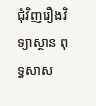ជុំវិញរឿងវិទ្យាស្ថាន ពុទ្ធសាស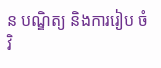ន បណ្ឌិត្យ និងការរៀប ចំវិ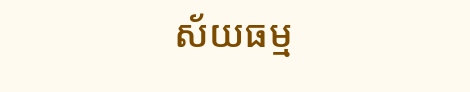ស័យធម្ម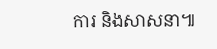ការ និងសាសនា៕